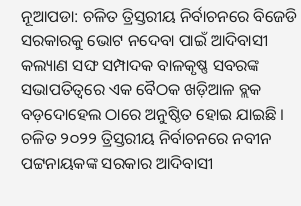ନୂଆପଡା: ଚଳିତ ତ୍ରିସ୍ତରୀୟ ନିର୍ବାଚନରେ ବିଜେଡି ସରକାରକୁ ଭୋଟ ନଦେବା ପାଇଁ ଆଦିବାସୀ କଲ୍ୟାଣ ସଙ୍ଘ ସମ୍ପାଦକ ବାଳକୃଷ୍ଣ ସବରଙ୍କ ସଭାପତିତ୍ୱରେ ଏକ ବୈଠକ ଖଡ଼ିଆଳ ବ୍ଲକ ବଡ଼ଦୋହେଲ ଠାରେ ଅନୁଷ୍ଠିତ ହୋଇ ଯାଇଛି । ଚଳିତ ୨୦୨୨ ତ୍ରିସ୍ତରୀୟ ନିର୍ବାଚନରେ ନବୀନ ପଟ୍ଟନାୟକଙ୍କ ସରକାର ଆଦିବାସୀ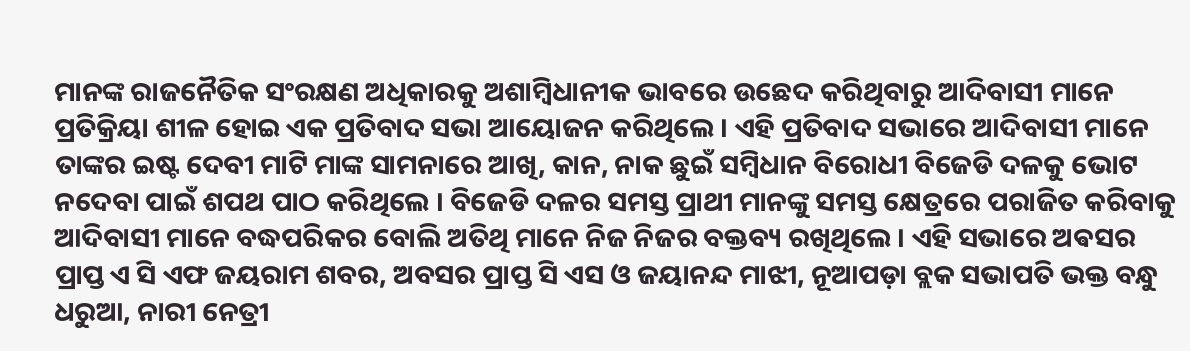ମାନଙ୍କ ରାଜନୈତିକ ସଂରକ୍ଷଣ ଅଧିକାରକୁ ଅଶାମ୍ବିଧାନୀକ ଭାବରେ ଉଛେଦ କରିଥିବାରୁ ଆଦିବାସୀ ମାନେ ପ୍ରତିକ୍ରିୟା ଶୀଳ ହୋଇ ଏକ ପ୍ରତିବାଦ ସଭା ଆୟୋଜନ କରିଥିଲେ । ଏହି ପ୍ରତିବାଦ ସଭାରେ ଆଦିବାସୀ ମାନେ ତାଙ୍କର ଇଷ୍ଟ ଦେବୀ ମାଟି ମାଙ୍କ ସାମନାରେ ଆଖି, କାନ, ନାକ ଛୁଇଁ ସମ୍ବିଧାନ ବିରୋଧୀ ବିଜେଡି ଦଳକୁ ଭୋଟ ନଦେବା ପାଇଁ ଶପଥ ପାଠ କରିଥିଲେ । ବିଜେଡି ଦଳର ସମସ୍ତ ପ୍ରାଥୀ ମାନଙ୍କୁ ସମସ୍ତ କ୍ଷେତ୍ରରେ ପରାଜିତ କରିବାକୁ ଆଦିବାସୀ ମାନେ ବଦ୍ଧପରିକର ବୋଲି ଅତିଥି ମାନେ ନିଜ ନିଜର ବକ୍ତବ୍ୟ ରଖିଥିଲେ । ଏହି ସଭାରେ ଅଵସର ପ୍ରାପ୍ତ ଏ ସି ଏଫ ଜୟରାମ ଶବର, ଅବସର ପ୍ରାପ୍ତ ସି ଏସ ଓ ଜୟାନନ୍ଦ ମାଝୀ, ନୂଆପଡ଼ା ବ୍ଲକ ସଭାପତି ଭକ୍ତ ବନ୍ଧୁ ଧରୁଆ, ନାରୀ ନେତ୍ରୀ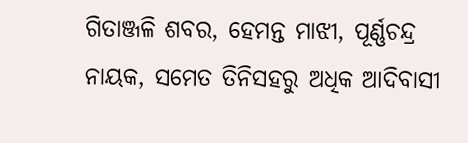ଗିତାଞ୍ଜଳି ଶବର, ହେମନ୍ତ ମାଝୀ, ପୂର୍ଣ୍ଣଚନ୍ଦ୍ର ନାୟକ, ସମେତ ତିନିସହରୁ ଅଧିକ ଆଦିବାସୀ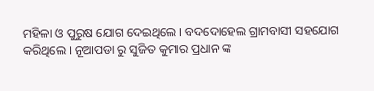ମହିଳା ଓ ପୁରୁଷ ଯୋଗ ଦେଇଥିଲେ । ବଦଦୋହେଲ ଗ୍ରାମବାସୀ ସହଯୋଗ କରିଥିଲେ । ନୂଆପଡା ରୁ ସୁଜିତ କୁମାର ପ୍ରଧାନ ଙ୍କ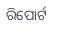ରିପୋର୍ଟ